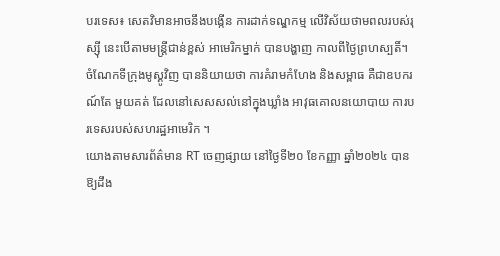បរទេស៖ សេតវិមានអាចនឹងបង្កើន ការដាក់ទណ្ឌកម្ម លើវិស័យថាមពលរបស់រុស្ស៊ី នេះបើតាមមន្ត្រីជាន់ខ្ពស់ អាមេរិកម្នាក់ បានបង្ហាញ កាលពីថ្ងៃព្រហស្បតិ៍។ ចំណែកទីក្រុងមូស្គូវិញ បាននិយាយថា ការគំរាមកំហែង និងសម្ពាធ គឺជាឧបករណ៍តែ មួយគត់ ដែលនៅសេសសល់នៅក្នុងឃ្លាំង អាវុធគោលនយោបាយ ការបរទេសរបស់សហរដ្ឋអាមេរិក ។
យោងតាមសារព័ត៌មាន RT ចេញផ្សាយ នៅថ្ងៃទី២០ ខែកញ្ញា ឆ្នាំ២០២៤ បានឱ្យដឹង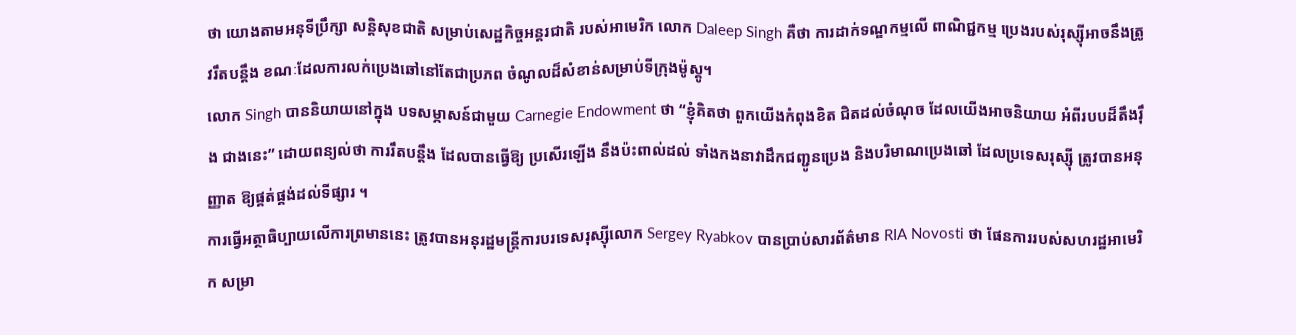ថា យោងតាមអនុទីប្រឹក្សា សន្តិសុខជាតិ សម្រាប់សេដ្ឋកិច្ចអន្តរជាតិ របស់អាមេរិក លោក Daleep Singh គឺថា ការដាក់ទណ្ឌកម្មលើ ពាណិជ្ជកម្ម ប្រេងរបស់រុស្ស៊ីអាចនឹងត្រូវរឹតបន្តឹង ខណៈដែលការលក់ប្រេងឆៅនៅតែជាប្រភព ចំណូលដ៏សំខាន់សម្រាប់ទីក្រុងម៉ូស្គូ។
លោក Singh បាននិយាយនៅក្នុង បទសម្ភាសន៍ជាមួយ Carnegie Endowment ថា “ខ្ញុំគិតថា ពួកយើងកំពុងខិត ជិតដល់ចំណុច ដែលយើងអាចនិយាយ អំពីរបបដ៏តឹងរ៉ឹង ជាងនេះ” ដោយពន្យល់ថា ការរឹតបន្តឹង ដែលបានធ្វើឱ្យ ប្រសើរឡើង នឹងប៉ះពាល់ដល់ ទាំងកងនាវាដឹកជញ្ជូនប្រេង និងបរិមាណប្រេងឆៅ ដែលប្រទេសរុស្ស៊ី ត្រូវបានអនុញ្ញាត ឱ្យផ្គត់ផ្គង់ដល់ទីផ្សារ ។
ការធ្វើអត្ថាធិប្បាយលើការព្រមាននេះ ត្រូវបានអនុរដ្ឋមន្ត្រីការបរទេសរុស្ស៊ីលោក Sergey Ryabkov បានប្រាប់សារព័ត៌មាន RIA Novosti ថា ផែនការរបស់សហរដ្ឋអាមេរិក សម្រា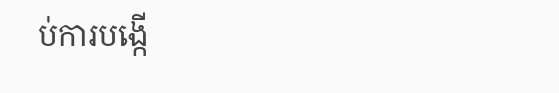ប់ការបង្កើ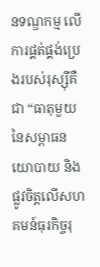នទណ្ឌកម្ម លើការផ្គត់ផ្គង់ប្រេងរបស់រុស្ស៊ីគឺជា “ធាតុមួយនៃសម្ពាធនយោបាយ និងផ្លូវចិត្តលើសហគមន៍ធុរកិច្ចរុ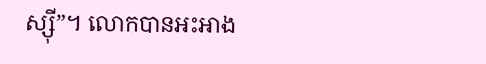ស្ស៊ី”។ លោកបានអះអាង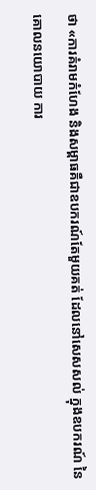ថា «ការគំរាមកំហែង និងសម្ពាធគឺជាឧបករណ៍តែមួយគត់ ដែលនៅសេសសល់ ក្នុងឧបករណ៍ នៃគោលនយោបាយ ការ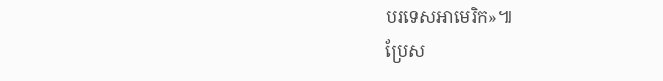បរទេសអាមេរិក»៕
ប្រែស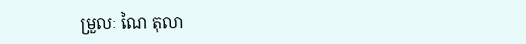ម្រួលៈ ណៃ តុលា